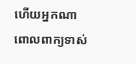ហើយអ្នកណាពោលពាក្យទាស់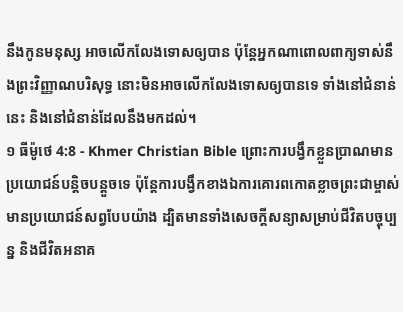នឹងកូនមនុស្ស អាចលើកលែងទោសឲ្យបាន ប៉ុន្ដែអ្នកណាពោលពាក្យទាស់នឹងព្រះវិញ្ញាណបរិសុទ្ធ នោះមិនអាចលើកលែងទោសឲ្យបានទេ ទាំងនៅជំនាន់នេះ និងនៅជំនាន់ដែលនឹងមកដល់។
១ ធីម៉ូថេ 4:8 - Khmer Christian Bible ព្រោះការបង្វឹកខ្លួនប្រាណមានប្រយោជន៍បន្ដិចបន្ដួចទេ ប៉ុន្ដែការបង្វឹកខាងឯការគោរពកោតខ្លាចព្រះជាម្ចាស់មានប្រយោជន៍សព្វបែបយ៉ាង ដ្បិតមានទាំងសេចក្ដីសន្យាសម្រាប់ជីវិតបច្ចុប្បន្ន និងជីវិតអនាគ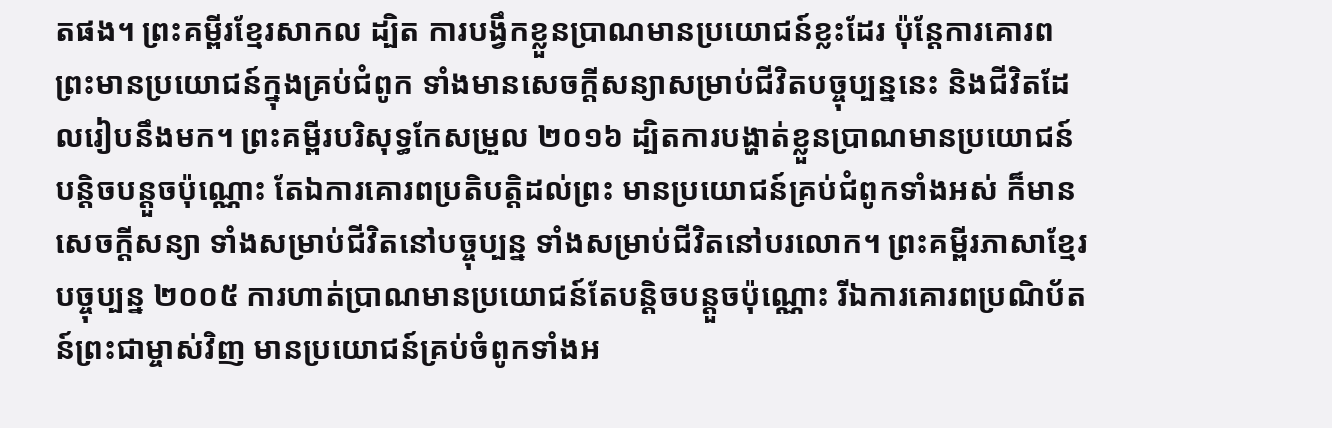តផង។ ព្រះគម្ពីរខ្មែរសាកល ដ្បិត ការបង្វឹកខ្លួនប្រាណមានប្រយោជន៍ខ្លះដែរ ប៉ុន្តែការគោរពព្រះមានប្រយោជន៍ក្នុងគ្រប់ជំពូក ទាំងមានសេចក្ដីសន្យាសម្រាប់ជីវិតបច្ចុប្បន្ននេះ និងជីវិតដែលរៀបនឹងមក។ ព្រះគម្ពីរបរិសុទ្ធកែសម្រួល ២០១៦ ដ្បិតការបង្ហាត់ខ្លួនប្រាណមានប្រយោជន៍បន្តិចបន្តួចប៉ុណ្ណោះ តែឯការគោរពប្រតិបត្តិដល់ព្រះ មានប្រយោជន៍គ្រប់ជំពូកទាំងអស់ ក៏មានសេចក្ដីសន្យា ទាំងសម្រាប់ជីវិតនៅបច្ចុប្បន្ន ទាំងសម្រាប់ជីវិតនៅបរលោក។ ព្រះគម្ពីរភាសាខ្មែរបច្ចុប្បន្ន ២០០៥ ការហាត់ប្រាណមានប្រយោជន៍តែបន្ដិចបន្តួចប៉ុណ្ណោះ រីឯការគោរពប្រណិប័តន៍ព្រះជាម្ចាស់វិញ មានប្រយោជន៍គ្រប់ចំពូកទាំងអ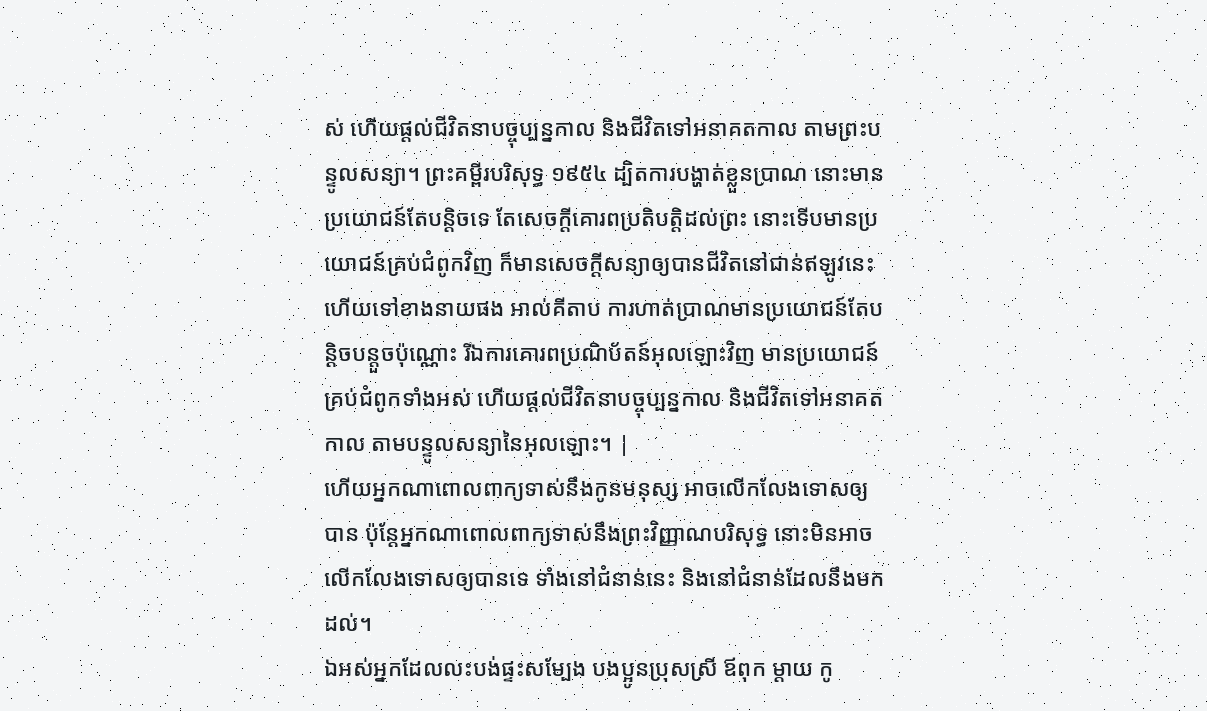ស់ ហើយផ្ដល់ជីវិតនាបច្ចុប្បន្នកាល និងជីវិតទៅអនាគតកាល តាមព្រះបន្ទូលសន្យា។ ព្រះគម្ពីរបរិសុទ្ធ ១៩៥៤ ដ្បិតការបង្ហាត់ខ្លួនប្រាណ នោះមានប្រយោជន៍តែបន្តិចទេ តែសេចក្ដីគោរពប្រតិបត្តិដល់ព្រះ នោះទើបមានប្រយោជន៍គ្រប់ជំពូកវិញ ក៏មានសេចក្ដីសន្យាឲ្យបានជីវិតនៅជាន់ឥឡូវនេះ ហើយទៅខាងនាយផង អាល់គីតាប ការហាត់ប្រាណមានប្រយោជន៍តែបន្ដិចបន្ដួចប៉ុណ្ណោះ រីឯការគោរពប្រណិប័តន៍អុលឡោះវិញ មានប្រយោជន៍គ្រប់ជំពូកទាំងអស់ ហើយផ្ដល់ជីវិតនាបច្ចុប្បន្នកាល និងជីវិតទៅអនាគតកាល តាមបន្ទូលសន្យានៃអុលឡោះ។ |
ហើយអ្នកណាពោលពាក្យទាស់នឹងកូនមនុស្ស អាចលើកលែងទោសឲ្យបាន ប៉ុន្ដែអ្នកណាពោលពាក្យទាស់នឹងព្រះវិញ្ញាណបរិសុទ្ធ នោះមិនអាចលើកលែងទោសឲ្យបានទេ ទាំងនៅជំនាន់នេះ និងនៅជំនាន់ដែលនឹងមកដល់។
ឯអស់អ្នកដែលលះបង់ផ្ទះសម្បែង បងប្អូនប្រុសស្រី ឪពុក ម្ដាយ កូ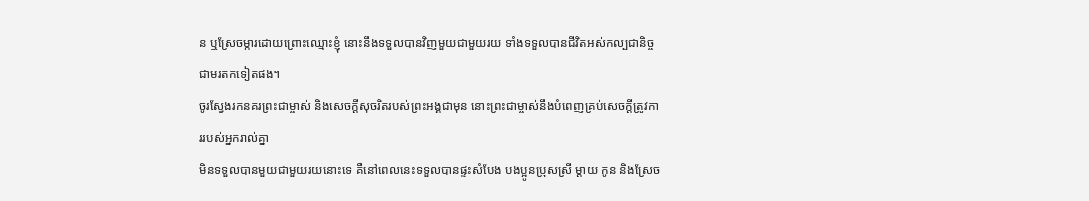ន ឬស្រែចម្ការដោយព្រោះឈ្មោះខ្ញុំ នោះនឹងទទួលបានវិញមួយជាមួយរយ ទាំងទទួលបានជីវិតអស់កល្បជានិច្ច ជាមរតកទៀតផង។
ចូរស្វែងរកនគរព្រះជាម្ចាស់ និងសេចក្ដីសុចរិតរបស់ព្រះអង្គជាមុន នោះព្រះជាម្ចាស់នឹងបំពេញគ្រប់សេចក្ដីត្រូវការរបស់អ្នករាល់គ្នា
មិនទទួលបានមួយជាមួយរយនោះទេ គឺនៅពេលនេះទទួលបានផ្ទះសំបែង បងប្អូនប្រុសស្រី ម្ដាយ កូន និងស្រែច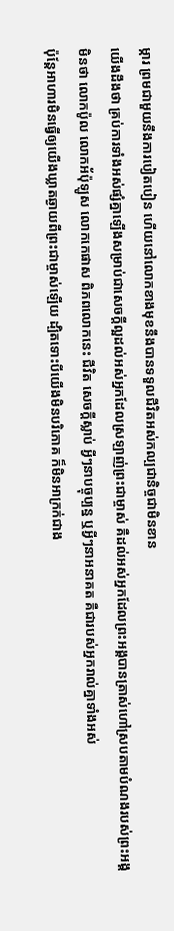ម្ការ ព្រមជាមួយនឹងការបៀតបៀន ហើយនៅលោកខាងមុខនឹងបានទទួលជីវិតអស់កល្បជានិច្ចជាមិនខាន
យើងដឹងថា គ្រប់ការទាំងអស់ផ្សំគ្នាឡើងសម្រាប់ជាសេចក្ដីល្អដល់អស់អ្នកដែលស្រឡាញ់ព្រះជាម្ចាស់ គឺដល់អស់អ្នកដែលព្រះអង្គបានត្រាស់ហៅស្របតាមបំណងរបស់ព្រះអង្គ
មិនថា លោកប៉ូល លោកអ័ប៉ុឡូស លោកកេផាស ពិភពលោកនេះ ជីវិត សេចក្ដីស្លាប់ អ្វីៗនាបច្ចុប្បន្ន ឬអ្វីៗនាអនាគត គឺជារបស់អ្នករាល់គ្នាទាំងអស់
ប៉ុន្ដែអាហារមិនធ្វើឲ្យយើងឃ្លាតឆ្ងាយពីព្រះជាម្ចាស់ឡើយ ដ្បិតទោះបីយើងមិនបរិភោគ ក៏មិនអាក្រក់ជាង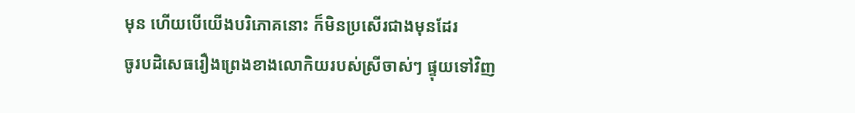មុន ហើយបើយើងបរិភោគនោះ ក៏មិនប្រសើរជាងមុនដែរ
ចូរបដិសេធរឿងព្រេងខាងលោកិយរបស់ស្រីចាស់ៗ ផ្ទុយទៅវិញ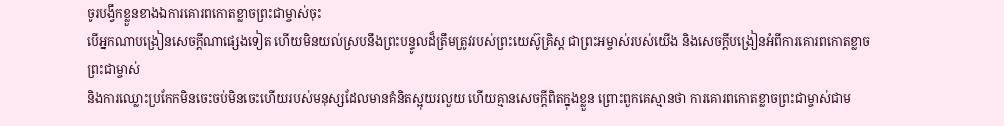ចូរបង្វឹកខ្លួនខាងឯការគោរពកោតខ្លាចព្រះជាម្ចាស់ចុះ
បើអ្នកណាបង្រៀនសេចក្ដីណាផ្សេងទៀត ហើយមិនយល់ស្របនឹងព្រះបន្ទូលដ៏ត្រឹមត្រូវរបស់ព្រះយេស៊ូគ្រិស្ដ ជាព្រះអម្ចាស់របស់យើង និងសេចក្ដីបង្រៀនអំពីការគោរពកោតខ្លាចព្រះជាម្ចាស់
និងការឈ្លោះប្រកែកមិនចេះចប់មិនចេះហើយរបស់មនុស្សដែលមានគំនិតស្អុយរលួយ ហើយគ្មានសេចក្ដីពិតក្នុងខ្លួន ព្រោះពួកគេស្មានថា ការគោរពកោតខ្លាចព្រះជាម្ចាស់ជាម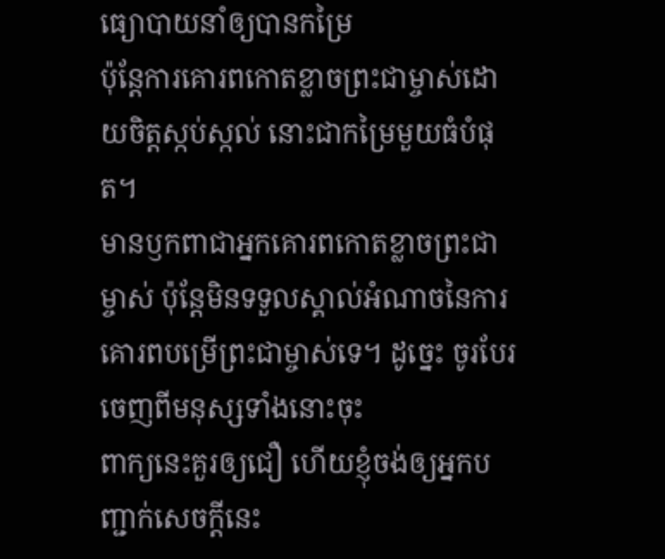ធ្យោបាយនាំឲ្យបានកម្រៃ
ប៉ុន្ដែការគោរពកោតខ្លាចព្រះជាម្ចាស់ដោយចិត្ដស្កប់ស្កល់ នោះជាកម្រៃមួយធំបំផុត។
មានឫកពាជាអ្នកគោរពកោតខ្លាចព្រះជាម្ចាស់ ប៉ុន្ដែមិនទទួលស្គាល់អំណាចនៃការគោរពបម្រើព្រះជាម្ចាស់ទេ។ ដូច្នេះ ចូរបែរចេញពីមនុស្សទាំងនោះចុះ
ពាក្យនេះគួរឲ្យជឿ ហើយខ្ញុំចង់ឲ្យអ្នកបញ្ជាក់សេចក្ដីនេះ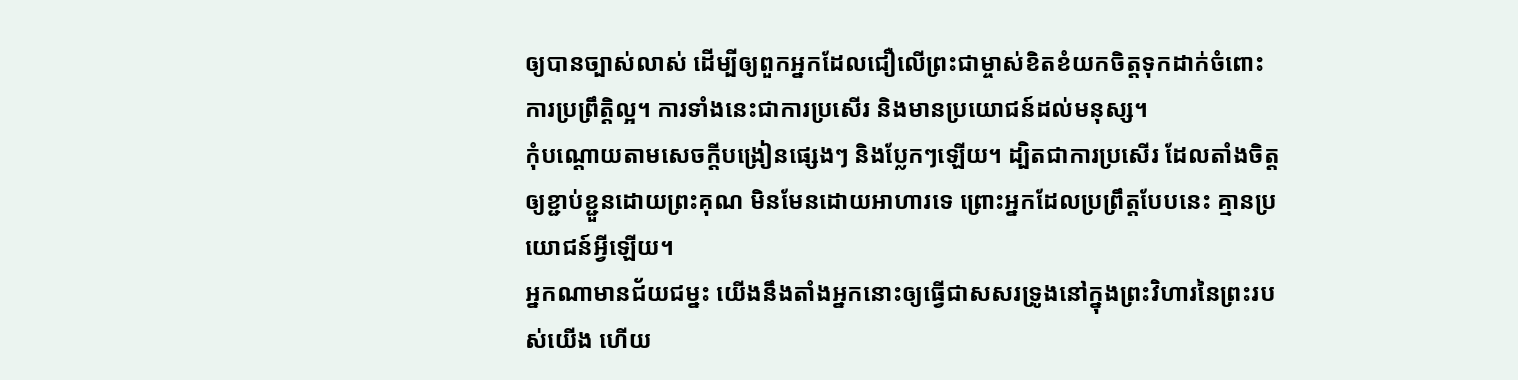ឲ្យបានច្បាស់លាស់ ដើម្បីឲ្យពួកអ្នកដែលជឿលើព្រះជាម្ចាស់ខិតខំយកចិត្ដទុកដាក់ចំពោះការប្រព្រឹត្ដិល្អ។ ការទាំងនេះជាការប្រសើរ និងមានប្រយោជន៍ដល់មនុស្ស។
កុំបណ្ដោយតាមសេចក្ដីបង្រៀនផ្សេងៗ និងប្លែកៗឡើយ។ ដ្បិតជាការប្រសើរ ដែលតាំងចិត្ដឲ្យខ្ជាប់ខ្ជួនដោយព្រះគុណ មិនមែនដោយអាហារទេ ព្រោះអ្នកដែលប្រព្រឹត្ដបែបនេះ គ្មានប្រយោជន៍អ្វីឡើយ។
អ្នកណាមានជ័យជម្នះ យើងនឹងតាំងអ្នកនោះឲ្យធ្វើជាសសរទ្រូងនៅក្នុងព្រះវិហារនៃព្រះរបស់យើង ហើយ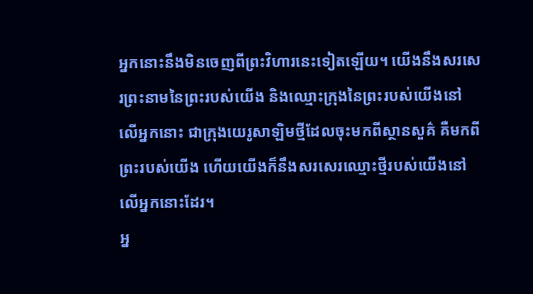អ្នកនោះនឹងមិនចេញពីព្រះវិហារនេះទៀតឡើយ។ យើងនឹងសរសេរព្រះនាមនៃព្រះរបស់យើង និងឈ្មោះក្រុងនៃព្រះរបស់យើងនៅលើអ្នកនោះ ជាក្រុងយេរូសាឡិមថ្មីដែលចុះមកពីស្ថានសួគ៌ គឺមកពីព្រះរបស់យើង ហើយយើងក៏នឹងសរសេរឈ្មោះថ្មីរបស់យើងនៅលើអ្នកនោះដែរ។
អ្ន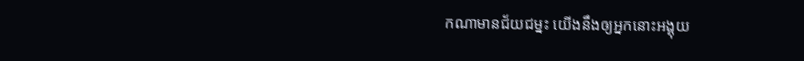កណាមានជ័យជម្នះ យើងនឹងឲ្យអ្នកនោះអង្គុយ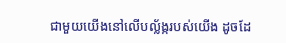ជាមួយយើងនៅលើបល្ល័ង្ករបស់យើង ដូចដែ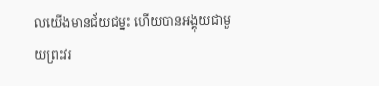លយើងមានជ័យជម្នះ ហើយបានអង្គុយជាមួយព្រះវរ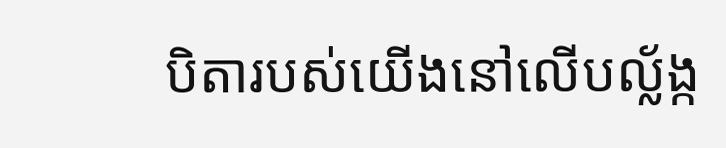បិតារបស់យើងនៅលើបល្ល័ង្ក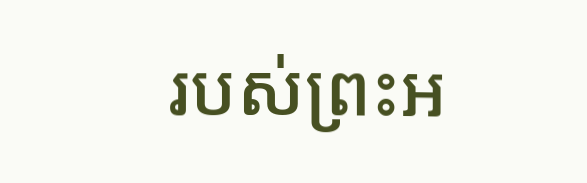របស់ព្រះអ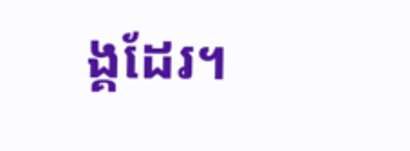ង្គដែរ។